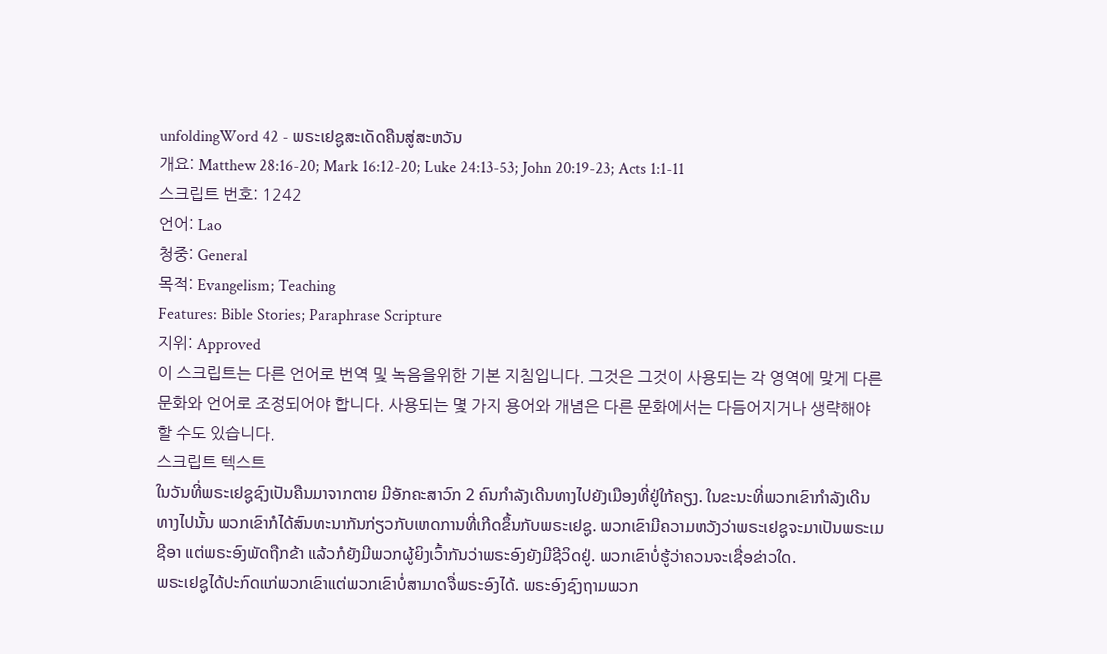unfoldingWord 42 - ພຣະເຢຊູສະເດັດຄືນສູ່ສະຫວັນ
개요: Matthew 28:16-20; Mark 16:12-20; Luke 24:13-53; John 20:19-23; Acts 1:1-11
스크립트 번호: 1242
언어: Lao
청중: General
목적: Evangelism; Teaching
Features: Bible Stories; Paraphrase Scripture
지위: Approved
이 스크립트는 다른 언어로 번역 및 녹음을위한 기본 지침입니다. 그것은 그것이 사용되는 각 영역에 맞게 다른 문화와 언어로 조정되어야 합니다. 사용되는 몇 가지 용어와 개념은 다른 문화에서는 다듬어지거나 생략해야 할 수도 있습니다.
스크립트 텍스트
ໃນວັນທີ່ພຣະເຢຊູຊົງເປັນຄືນມາຈາກຕາຍ ມີອັກຄະສາວົກ 2 ຄົນກຳລັງເດີນທາງໄປຍັງເມືອງທີ່ຢູ່ໃກ້ຄຽງ. ໃນຂະນະທີ່ພວກເຂົາກຳລັງເດີນທາງໄປນັ້ນ ພວກເຂົາກໍໄດ້ສົນທະນາກັນກ່ຽວກັບເຫດການທີ່ເກີດຂຶ້ນກັບພຣະເຢຊູ. ພວກເຂົາມີຄວາມຫວັງວ່າພຣະເຢຊູຈະມາເປັນພຣະເມຊີອາ ແຕ່ພຣະອົງພັດຖືກຂ້າ ແລ້ວກໍຍັງມີພວກຜູ້ຍິງເວົ້າກັນວ່າພຣະອົງຍັງມີຊີວິດຢູ່. ພວກເຂົາບໍ່ຮູ້ວ່າຄວນຈະເຊື່ອຂ່າວໃດ.
ພຣະເຢຊູໄດ້ປະກົດແກ່ພວກເຂົາແຕ່ພວກເຂົາບໍ່ສາມາດຈື່ພຣະອົງໄດ້. ພຣະອົງຊົງຖາມພວກ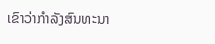ເຂົາວ່າກຳລັງສົນທະນາ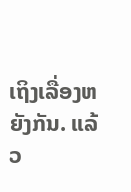ເຖິງເລື່ອງຫຍັງກັນ. ແລ້ວ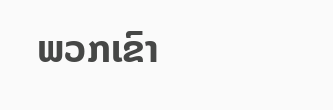ພວກເຂົາ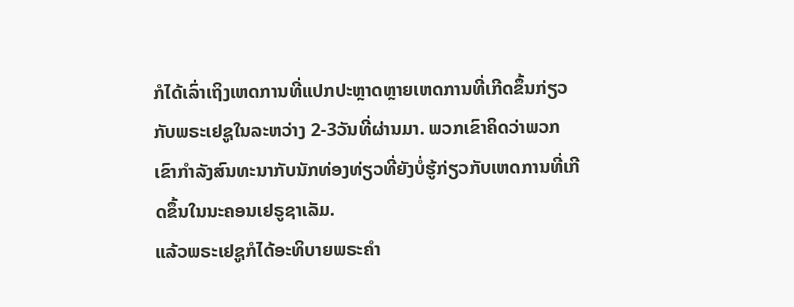ກໍໄດ້ເລົ່າເຖິງເຫດການທີ່ແປກປະຫຼາດຫຼາຍເຫດການທີ່ເກີດຂຶ້ນກ່ຽວກັບພຣະເຢຊູໃນລະຫວ່າງ 2-3ວັນທີ່ຜ່ານມາ. ພວກເຂົາຄິດວ່າພວກເຂົາກຳລັງສົນທະນາກັບນັກທ່ອງທ່ຽວທີ່ຍັງບໍ່ຮູ້ກ່ຽວກັບເຫດການທີ່ເກີດຂຶ້ນໃນນະຄອນເຢຣູຊາເລັມ.
ແລ້ວພຣະເຢຊູກໍໄດ້ອະທິບາຍພຣະຄຳ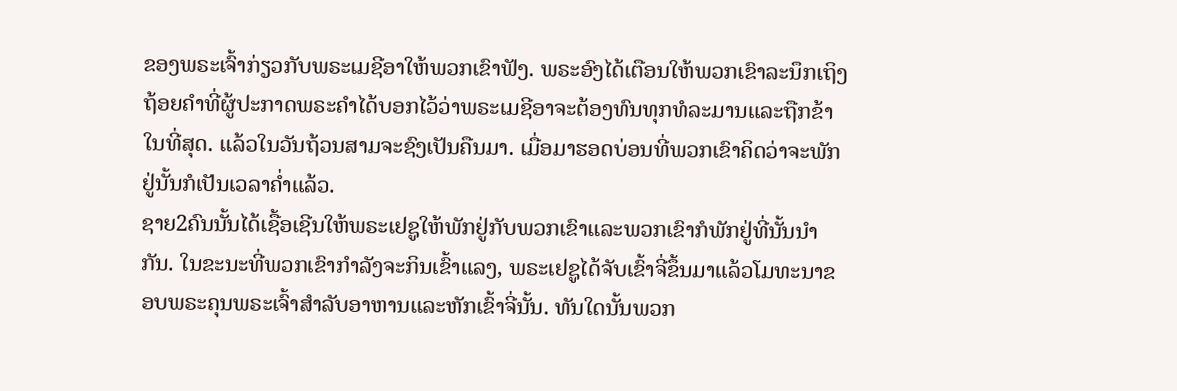ຂອງພຣະເຈົ້າກ່ຽວກັບພຣະເມຊີອາໃຫ້ພວກເຂົາຟັງ. ພຣະອົງໄດ້ເຕືອນໃຫ້ພວກເຂົາລະນຶກເຖິງຖ້ອຍຄຳທີ່ຜູ້ປະກາດພຣະຄຳໄດ້ບອກໄວ້ວ່າພຣະເມຊີອາຈະຕ້ອງທົນທຸກທໍລະມານແລະຖືກຂ້າໃນທີ່ສຸດ. ແລ້ວໃນວັນຖ້ວນສາມຈະຊົງເປັນຄືນມາ. ເມື່ອມາຮອດບ່ອນທີ່ພວກເຂົາຄິດວ່າຈະພັກຢູ່ນັ້ນກໍເປັນເວລາຄ່ຳແລ້ວ.
ຊາຍ2ຄົນນັ້ນໄດ້ເຊື້ອເຊີນໃຫ້ພຣະເຢຊູໃຫ້ພັກຢູ່ກັບພວກເຂົາແລະພວກເຂົາກໍພັກຢູ່ທີ່ນັ້ນນຳກັນ. ໃນຂະນະທີ່ພວກເຂົາກຳລັງຈະກິນເຂົ້າແລງ, ພຣະເຢຊູໄດ້ຈັບເຂົ້າຈີ່ຂຶ້ນມາແລ້ວໂມທະນາຂອບພຣະຄຸນພຣະເຈົ້າສຳລັບອາຫານແລະຫັກເຂົ້າຈີ່ນັ້ນ. ທັນໃດນັ້ນພວກ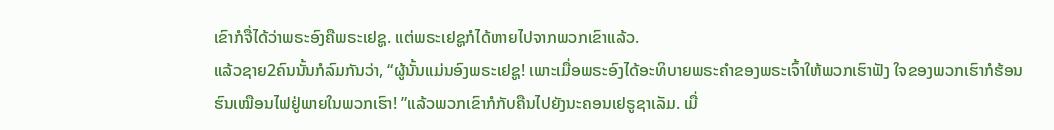ເຂົາກໍຈື່ໄດ້ວ່າພຣະອົງຄືພຣະເຢຊູ. ແຕ່ພຣະເຢຊູກໍໄດ້ຫາຍໄປຈາກພວກເຂົາແລ້ວ.
ແລ້ວຊາຍ2ຄົນນັ້ນກໍລົມກັນວ່າ, “ຜູ້ນັ້ນແມ່ນອົງພຣະເຢຊູ! ເພາະເມື່ອພຣະອົງໄດ້ອະທິບາຍພຣະຄຳຂອງພຣະເຈົ້າໃຫ້ພວກເຮົາຟັງ ໃຈຂອງພວກເຮົາກໍຮ້ອນຮົນເໝືອນໄຟຢູ່ພາຍໃນພວກເຮົາ! ”ແລ້ວພວກເຂົາກໍກັບຄືນໄປຍັງນະຄອນເຢຣູຊາເລັມ. ເມື່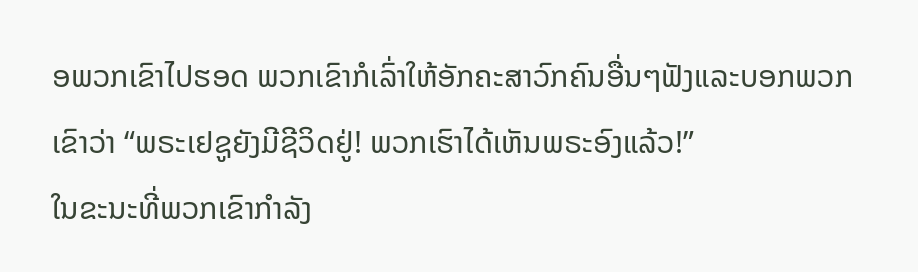ອພວກເຂົາໄປຮອດ ພວກເຂົາກໍເລົ່າໃຫ້ອັກຄະສາວົກຄົນອື່ນໆຟັງແລະບອກພວກເຂົາວ່າ “ພຣະເຢຊູຍັງມີຊີວິດຢູ່! ພວກເຮົາໄດ້ເຫັນພຣະອົງແລ້ວ!”
ໃນຂະນະທີ່ພວກເຂົາກຳລັງ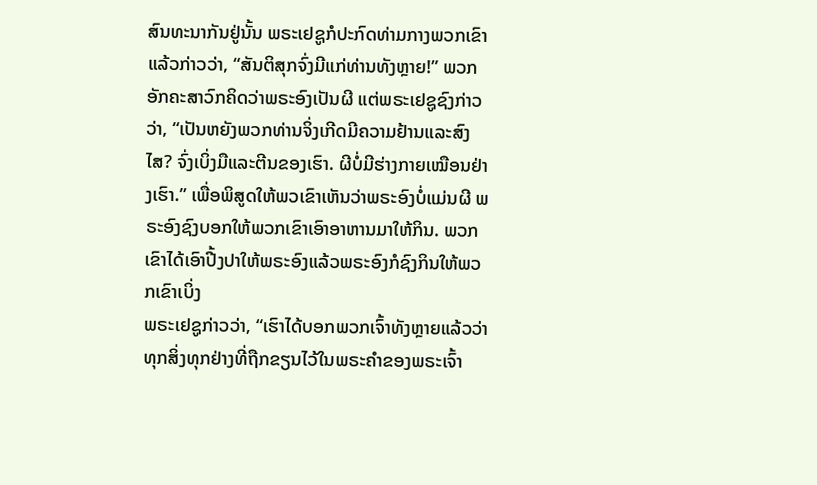ສົນທະນາກັນຢູ່ນັ້ນ ພຣະເຢຊູກໍປະກົດທ່າມກາງພວກເຂົາແລ້ວກ່າວວ່າ, “ສັນຕິສຸກຈົ່ງມີແກ່ທ່ານທັງຫຼາຍ!” ພວກອັກຄະສາວົກຄິດວ່າພຣະອົງເປັນຜີ ແຕ່ພຣະເຢຊູຊົງກ່າວວ່າ, “ເປັນຫຍັງພວກທ່ານຈິ່ງເກີດມີຄວາມຢ້ານແລະສົງໄສ? ຈົ່ງເບິ່ງມືແລະຕີນຂອງເຮົາ. ຜີບໍ່ມີຮ່າງກາຍເໝືອນຢ່າງເຮົາ.” ເພື່ອພິສູດໃຫ້ພວເຂົາເຫັນວ່າພຣະອົງບໍ່ແມ່ນຜີ ພຣະອົງຊົງບອກໃຫ້ພວກເຂົາເອົາອາຫານມາໃຫ້ກິນ. ພວກເຂົາໄດ້ເອົາປີ້ງປາໃຫ້ພຣະອົງແລ້ວພຣະອົງກໍຊົງກິນໃຫ້ພວກເຂົາເບິ່ງ
ພຣະເຢຊູກ່າວວ່າ, “ເຮົາໄດ້ບອກພວກເຈົ້າທັງຫຼາຍແລ້ວວ່າ ທຸກສິ່ງທຸກຢ່າງທີ່ຖືກຂຽນໄວ້ໃນພຣະຄຳຂອງພຣະເຈົ້າ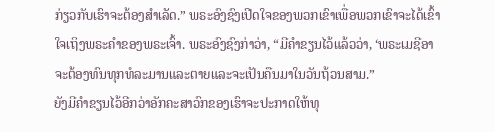ກ່ຽວກັບເຮົາຈະຕ້ອງສຳເລັດ.” ພຣະອົງຊົງເປີດໃຈຂອງພວກເຂົາເພື່ອພວກເຂົາຈະໄດ້ເຂົ້າໃຈເຖິງພຣະຄຳຂອງພຣະເຈົ້າ. ພຣະອົງຊົງກ່າວ່າ, “ມີຄຳຂຽນໄວ້ແລ້ວວ່າ, ‘ພຣະເມຊີອາຈະຕ້ອງທົນທຸກທໍລະມານແລະຕາຍແລະຈະເປັນຄືນມາໃນວັນຖ້ວນສາມ.”
ຍັງມີຄຳຂຽນໄວ້ອີກວ່າອັກຄະສາວົກຂອງເຮົາຈະປະກາດໃຫ້ທຸ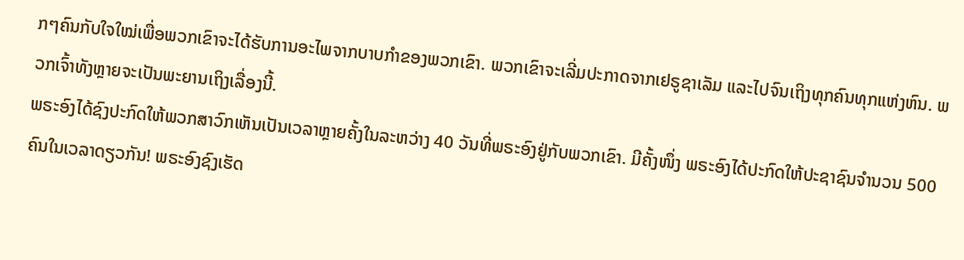ກໆຄົນກັບໃຈໃໝ່ເພື່ອພວກເຂົາຈະໄດ້ຮັບການອະໄພຈາກບາບກຳຂອງພວກເຂົາ. ພວກເຂົາຈະເລີ່ມປະກາດຈາກເຢຣູຊາເລັມ ແລະໄປຈົນເຖິງທຸກຄົນທຸກແຫ່ງຫົນ. ພວກເຈົ້າທັງຫຼາຍຈະເປັນພະຍານເຖິງເລື່ອງນີ້.
ພຣະອົງໄດ້ຊົງປະກົດໃຫ້ພວກສາວົກເຫັນເປັນເວລາຫຼາຍຄັ້ງໃນລະຫວ່າງ 40 ວັນທີ່ພຣະອົງຢູ່ກັບພວກເຂົາ. ມີຄັ້ງໜຶ່ງ ພຣະອົງໄດ້ປະກົດໃຫ້ປະຊາຊົນຈຳນວນ 500 ຄົນໃນເວລາດຽວກັນ! ພຣະອົງຊົງເຮັດ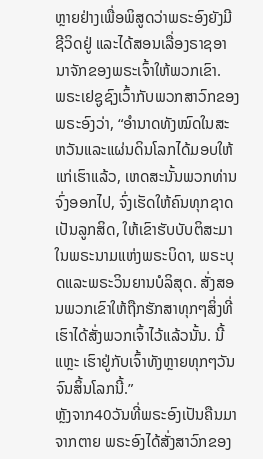ຫຼາຍຢ່າງເພື່ອພິສູດວ່າພຣະອົງຍັງມີຊີວິດຢູ່ ແລະໄດ້ສອນເລື່ອງຣາຊອານາຈັກຂອງພຣະເຈົ້າໃຫ້ພວກເຂົາ.
ພຣະເຢຊູຊົງເວົ້າກັບພວກສາວົກຂອງພຣະອົງວ່າ, “ອຳນາດທັງໝົດໃນສະຫວັນແລະແຜ່ນດິນໂລກໄດ້ມອບໃຫ້ແກ່ເຮົາແລ້ວ, ເຫດສະນັ້ນພວກທ່ານຈົ່ງອອກໄປ, ຈົ່ງເຮັດໃຫ້ຄົນທຸກຊາດເປັນລູກສິດ, ໃຫ້ເຂົາຮັບບັບຕິສະມາໃນພຣະນາມແຫ່ງພຣະບິດາ, ພຣະບຸດແລະພຣະວິນຍານບໍລິສຸດ. ສັ່ງສອນພວກເຂົາໃຫ້ຖືກຮັກສາທຸກໆສິ່ງທີ່ເຮົາໄດ້ສັ່ງພວກເຈົ້າໄວ້ແລ້ວນັ້ນ. ນີ້ແຫຼະ ເຮົາຢູ່ກັບເຈົ້າທັງຫຼາຍທຸກໆວັນຈົນສິ້ນໂລກນີ້.”
ຫຼັງຈາກ40ວັນທີ່ພຣະອົງເປັນຄືນມາຈາກຕາຍ ພຣະອົງໄດ້ສັ່ງສາວົກຂອງ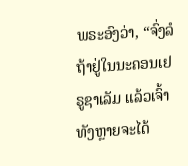ພຣະອົງວ່າ, “ຈົ່ງລໍຖ້າຢູ່ໃນນະຄອນເຢຣູຊາເລັມ ແລ້ວເຈົ້າທັງຫຼາຍຈະໄດ້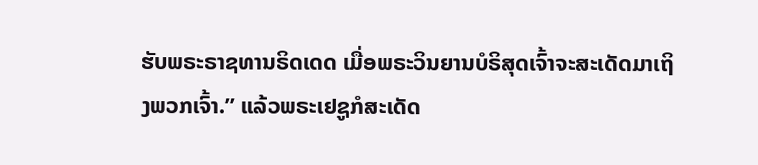ຮັບພຣະຣາຊທານຣິດເດດ ເມື່ອພຣະວິນຍານບໍຣິສຸດເຈົ້າຈະສະເດັດມາເຖິງພວກເຈົ້າ.” ແລ້ວພຣະເຢຊູກໍສະເດັດ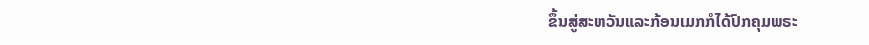ຂຶ້ນສູ່ສະຫວັນແລະກ້ອນເມກກໍໄດ້ປົກຄຸມພຣະ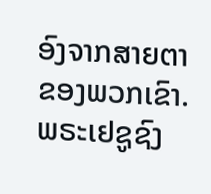ອົງຈາກສາຍຕາຂອງພວກເຂົາ. ພຣະເຢຊູຊົງ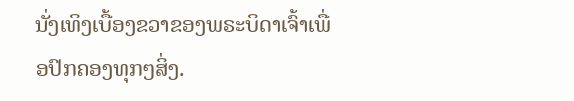ນັ່ງເທິງເບື້ອງຂວາຂອງພຣະບິດາເຈົ້າເພື່ອປົກຄອງທຸກໆສິ່ງ.